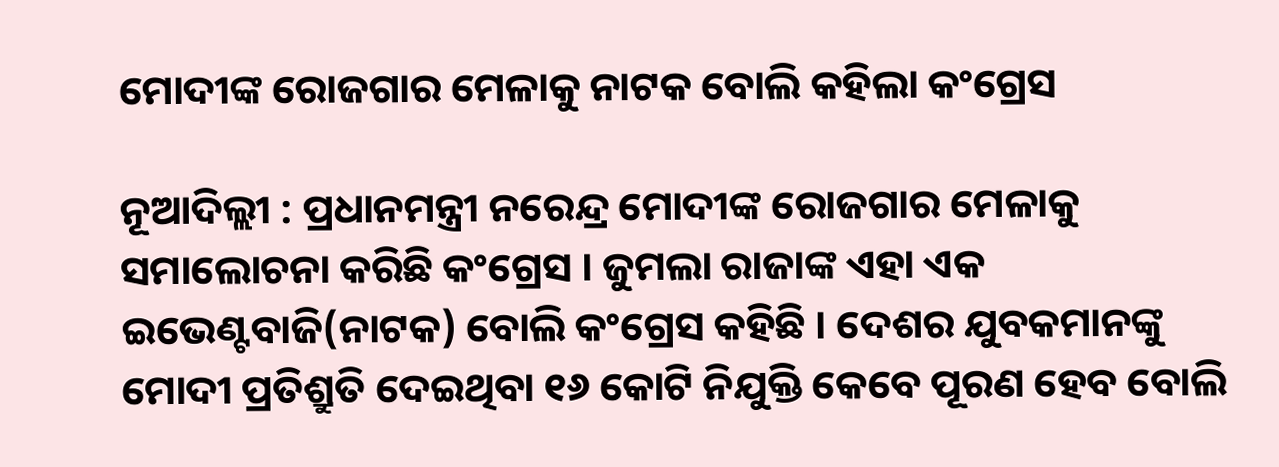ମୋଦୀଙ୍କ ରୋଜଗାର ମେଳାକୁ ନାଟକ ବୋଲି କହିଲା କଂଗ୍ରେସ

ନୂଆଦିଲ୍ଲୀ : ପ୍ରଧାନମନ୍ତ୍ରୀ ନରେନ୍ଦ୍ର ମୋଦୀଙ୍କ ରୋଜଗାର ମେଳାକୁ ସମାଲୋଚନା କରିଛି କଂଗ୍ରେସ । ଜୁମଲା ରାଜାଙ୍କ ଏହା ଏକ ଇଭେଣ୍ଟବାଜି(ନାଟକ) ବୋଲି କଂଗ୍ରେସ କହିଛି । ଦେଶର ଯୁବକମାନଙ୍କୁ ମୋଦୀ ପ୍ରତିଶ୍ରୁତି ଦେଇଥିବା ୧୬ କୋଟି ନିଯୁକ୍ତି କେବେ ପୂରଣ ହେବ ବୋଲି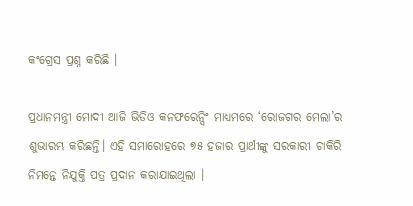କଂଗ୍ରେସ ପ୍ରଶ୍ନ କରିଛି ।

ପ୍ରଧାନମନ୍ତ୍ରୀ ମୋଦୀ ଆଜି ଭିଡିଓ କନଫରେନ୍ସିଂ ମାଧ୍ୟମରେ ‘ରୋଜଗର ମେଲା’ର ଶୁଭାରମ୍ଭ କରିଛନ୍ତି। ଏହି ସମାରୋହରେ ୭୫ ହଜାର ପ୍ରାର୍ଥୀଙ୍କୁ ସରକାରୀ ଚାକିରି ନିମନ୍ତେ ନିଯୁକ୍ତି ପତ୍ର ପ୍ରଦାନ କରାଯାଇଥିଲା ।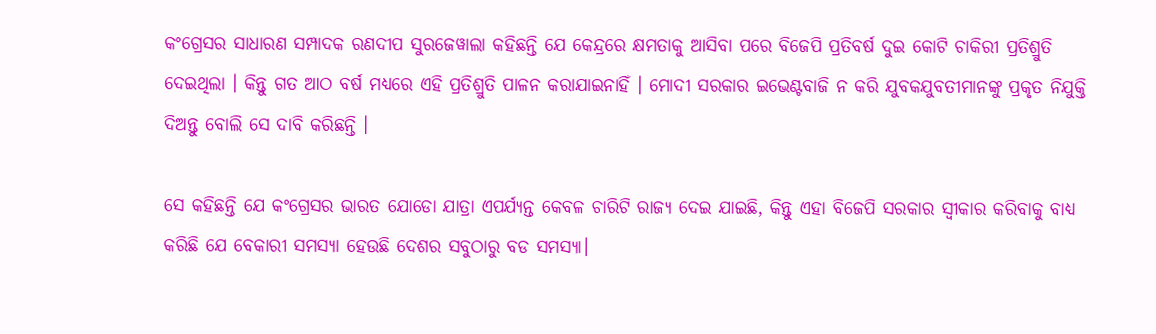କଂଗ୍ରେସର ସାଧାରଣ ସମ୍ପାଦକ ରଣଦୀପ ସୁରଜେୱାଲା କହିଛନ୍ତି ଯେ କେନ୍ଦ୍ରରେ କ୍ଷମତାକୁ ଆସିବା ପରେ ବିଜେପି ପ୍ରତିବର୍ଷ ଦୁଇ କୋଟି ଚାକିରୀ ପ୍ରତିଶ୍ରୁତି ଦେଇଥିଲା । କିନ୍ତୁ ଗତ ଆଠ ବର୍ଷ ମଧ୍ୟରେ ଏହି ପ୍ରତିଶ୍ରୁତି ପାଳନ କରାଯାଇନାହିଁ । ମୋଦୀ ସରକାର ଇଭେଣ୍ଟବାଜି ନ କରି ଯୁବକଯୁବତୀମାନଙ୍କୁ ପ୍ରକୃତ ନିଯୁକ୍ତି ଦିଅନ୍ତୁ ବୋଲି ସେ ଦାବି କରିଛନ୍ତି ।

ସେ କହିଛନ୍ତି ଯେ କଂଗ୍ରେସର ଭାରତ ଯୋଡୋ ଯାତ୍ରା ଏପର୍ଯ୍ୟନ୍ତ କେବଳ ଚାରିଟି ରାଜ୍ୟ ଦେଇ ଯାଇଛି, କିନ୍ତୁ ଏହା ବିଜେପି ସରକାର ସ୍ୱୀକାର କରିବାକୁ ବାଧ୍ୟ କରିଛି ଯେ ବେକାରୀ ସମସ୍ୟା ହେଉଛି ଦେଶର ସବୁଠାରୁ ବଡ ସମସ୍ୟା।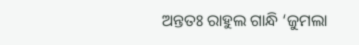ଅନ୍ତତଃ ରାହୁଲ ଗାନ୍ଧି ‘ଜୁମଲା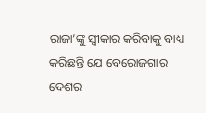ରାଜା’ଙ୍କୁ ସ୍ବୀକାର କରିବାକୁ ବାଧ୍ୟ କରିଛନ୍ତି ଯେ ବେରୋଜଗାର ଦେଶର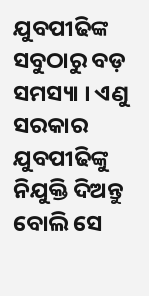ଯୁବପୀଢିଙ୍କ ସବୁଠାରୁ ବଡ଼ ସମସ୍ୟା । ଏଣୁ ସରକାର ଯୁବପୀଢିଙ୍କୁ ନିଯୁକ୍ତି ଦିଅନ୍ତୁ ବୋଲି ସେ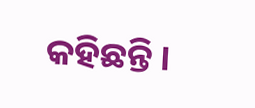କହିଛନ୍ତି ।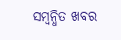ସମ୍ବନ୍ଧିତ ଖବର